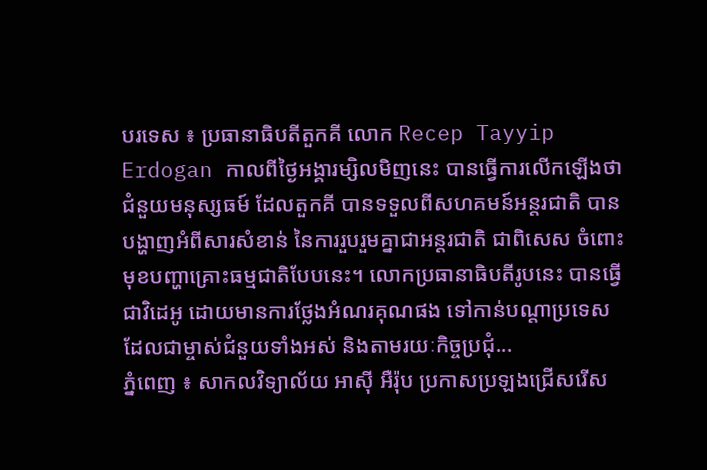បរទេស ៖ ប្រធានាធិបតីតួកគី លោក Recep Tayyip Erdogan កាលពីថ្ងៃអង្គារម្សិលមិញនេះ បានធ្វើការលើកឡើងថា ជំនួយមនុស្សធម៍ ដែលតួកគី បានទទួលពីសហគមន៍អន្តរជាតិ បានបង្ហាញអំពីសារសំខាន់ នៃការរួបរួមគ្នាជាអន្តរជាតិ ជាពិសេស ចំពោះមុខបញ្ហាគ្រោះធម្មជាតិបែបនេះ។ លោកប្រធានាធិបតីរូបនេះ បានធ្វើជាវិដេអូ ដោយមានការថ្លែងអំណរគុណផង ទៅកាន់បណ្តាប្រទេស ដែលជាម្ចាស់ជំនួយទាំងអស់ និងតាមរយៈកិច្ចប្រជុំ...
ភ្នំពេញ ៖ សាកលវិទ្យាល័យ អាស៊ី អឺរ៉ុប ប្រកាសប្រឡងជ្រើសរើស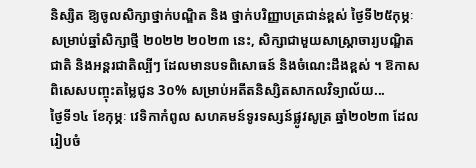និស្សិត ឱ្យចូលសិក្សាថ្នាក់បណ្ឌិត និង ថ្នាក់បរិញ្ញាបត្រជាន់ខ្ពស់ ថ្ងៃទី២៥កុម្ភៈ សម្រាប់ឆ្នាំសិក្សាថ្មី ២០២២ ២០២៣ នេះ, សិក្សាជាមួយសាស្រ្តាចារ្យបណ្ឌិតជាតិ និងអន្តរជាតិល្បីៗ ដែលមានបទពិសោធន៍ និងចំណេះដឹងខ្ពស់ ។ ឱកាសពិសេសបញ្ចុះតម្លៃជូន 3០% សម្រាប់អតីតនិស្សិតសាកលវិទ្យាល័យ...
ថ្ងៃទី១៤ ខែកុម្ភៈ វេទិកាកំពូល សហគមន៍ទូរទស្សន៍ផ្លូវសូត្រ ឆ្នាំ២០២៣ ដែលរៀបចំ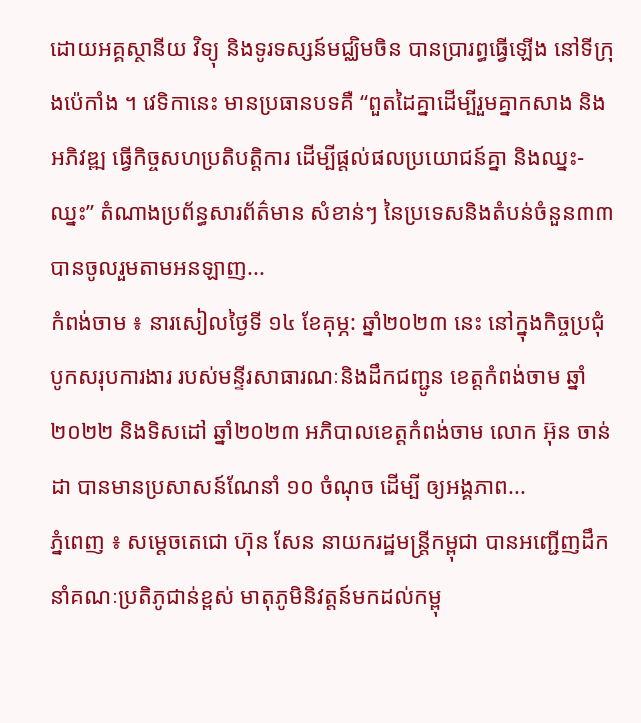ដោយអគ្គស្ថានីយ វិទ្យុ និងទូរទស្សន៍មជ្ឈិមចិន បានប្រារព្ធធ្វើឡើង នៅទីក្រុងប៉េកាំង ។ វេទិកានេះ មានប្រធានបទគឺ “ពួតដៃគ្នាដេីម្បីរួមគ្នាកសាង និងអភិវឌ្ឍ ធ្វើកិច្ចសហប្រតិបត្តិការ ដេីម្បីផ្តល់ផលប្រយោជន៍គ្នា និងឈ្នះ-ឈ្នះ” តំណាងប្រព័ន្ធសារព័ត៌មាន សំខាន់ៗ នៃប្រទេសនិងតំបន់ចំនួន៣៣ បានចូលរួមតាមអនឡាញ...
កំពង់ចាម ៖ នារសៀលថ្ងៃទី ១៤ ខែគុម្ភ: ឆ្នាំ២០២៣ នេះ នៅក្នុងកិច្ចប្រជុំបូកសរុបការងារ របស់មន្ទីរសាធារណៈនិងដឹកជញ្ជូន ខេត្តកំពង់ចាម ឆ្នាំ២០២២ និងទិសដៅ ឆ្នាំ២០២៣ អភិបាលខេត្តកំពង់ចាម លោក អ៊ុន ចាន់ដា បានមានប្រសាសន៍ណែនាំ ១០ ចំណុច ដើម្បី ឲ្យអង្គភាព...
ភ្នំពេញ ៖ សម្តេចតេជោ ហ៊ុន សែន នាយករដ្ឋមន្ត្រីកម្ពុជា បានអញ្ជើញដឹកនាំគណៈប្រតិភូជាន់ខ្ពស់ មាតុភូមិនិវត្តន៍មកដល់កម្ពុ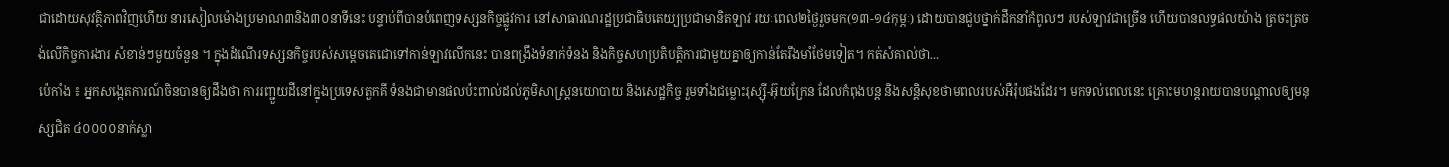ជាដោយសុវត្ថិភាពវិញហើយ នារសៀលម៉ោងប្រមាណ៣និង៣០នាទីនេះ បន្ទាប់ពីបានបំពេញទស្សនកិច្ចផ្លូវការ នៅសាធារណរដ្ឋប្រជាធិបតេយ្យប្រជាមានិតឡាវ រយៈពេល២ថ្ងៃរួចមក(១៣-១៤កុម្ភៈ) ដោយបានជួបថ្នាក់ដឹកនាំកំពូលៗ របស់ឡាវជាច្រើន ហើយបានលទ្ធផលយ៉ាង ត្រចះត្រចង់លើកិច្ចការងារ សំខាន់ៗមួយចំនួន ។ ក្នុងដំណើរទស្សនកិច្ចរបស់សម្តេចតេជោទៅកាន់ឡាវលើកនេះ បានពង្រឹងទំនាក់ទំនង និងកិច្ចសហប្រតិបត្តិការជាមួយគ្នាឲ្យកាន់តែរឹងមាំថែមទៀត។ កត់សំគាល់ថា...
ប៉េកាំង ៖ អ្នកសង្កេតការណ៍ចិនបានឲ្យដឹងថា ការរញ្ជួយដីនៅក្នុងប្រទេសតួកគី ទំនងជាមានផលប៉ះពាល់ដល់ភូមិសាស្ត្រនយោបាយ និងសេដ្ឋកិច្ច រួមទាំងជម្លោះរុស្ស៊ី-អ៊ុយក្រែន ដែលកំពុងបន្ត និងសន្តិសុខថាមពលរបស់អឺរ៉ុបផងដែរ។ មកទល់ពេលនេះ គ្រោះមហន្តរាយបានបណ្តាលឲ្យមនុស្សជិត ៤០០០០នាក់ស្លា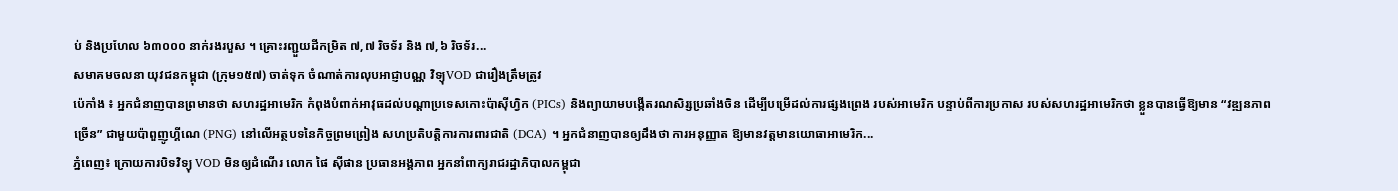ប់ និងប្រហែល ៦៣០០០ នាក់រងរបួស ។ គ្រោះរញ្ជួយដីកម្រិត ៧,៧ រិចទ័រ និង ៧,៦ រិចទ័រ...
សមាគមចលនា យុវជនកម្ពុជា (ក្រុម១៥៧) ចាត់ទុក ចំណាត់ការលុបអាជ្ញាបណ្ណ វិទ្យុVOD ជារឿងត្រឹមត្រូវ
ប៉េកាំង ៖ អ្នកជំនាញបានព្រមានថា សហរដ្ឋអាមេរិក កំពុងបំពាក់អាវុធដល់បណ្តាប្រទេសកោះប៉ាស៊ីហ្វិក (PICs) និងព្យាយាមបង្កើតរណសិរ្សប្រឆាំងចិន ដើម្បីបម្រើដល់ការផ្សងព្រេង របស់អាមេរិក បន្ទាប់ពីការប្រកាស របស់សហរដ្ឋអាមេរិកថា ខ្លួនបានធ្វើឱ្យមាន “វឌ្ឍនភាពច្រើន” ជាមួយប៉ាពួញូហ្គីណេ (PNG) នៅលើអត្ថបទនៃកិច្ចព្រមព្រៀង សហប្រតិបត្តិការការពារជាតិ (DCA) ។ អ្នកជំនាញបានឲ្យដឹងថា ការអនុញ្ញាត ឱ្យមានវត្តមានយោធាអាមេរិក...
ភ្នំពេញ៖ ក្រោយការបិទវិទ្យុ VOD មិនឲ្យដំណើរ លោក ផៃ ស៊ីផាន ប្រធានអង្គភាព អ្នកនាំពាក្យរាជរដ្ឋាភិបាលកម្ពុជា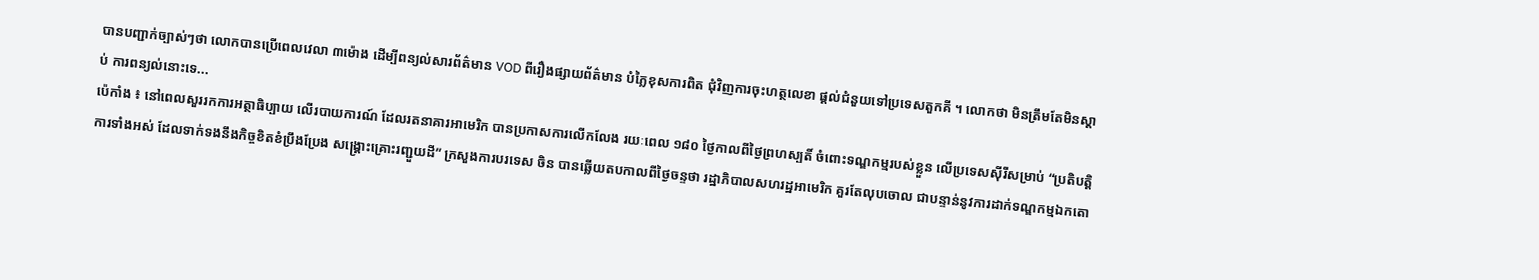បានបញ្ជាក់ច្បាស់ៗថា លោកបានប្រើពេលវេលា ៣ម៉ោង ដើម្បីពន្យល់សារព័ត៌មាន VOD ពីរឿងផ្សាយព័ត៌មាន បំភ្លៃខុសការពិត ជុំវិញការចុះហត្ថលេខា ផ្ដល់ជំនួយទៅប្រទេសតួកគី ។ លោកថា មិនត្រឹមតែមិនស្ដាប់ ការពន្យល់នោះទេ...
ប៉េកាំង ៖ នៅពេលសួររកការអត្ថាធិប្បាយ លើរបាយការណ៍ ដែលរតនាគារអាមេរិក បានប្រកាសការលើកលែង រយៈពេល ១៨០ ថ្ងៃកាលពីថ្ងៃព្រហស្បតិ៍ ចំពោះទណ្ឌកម្មរបស់ខ្លួន លើប្រទេសស៊ីរីសម្រាប់ “ប្រតិបត្តិការទាំងអស់ ដែលទាក់ទងនឹងកិច្ចខិតខំប្រឹងប្រែង សង្គ្រោះគ្រោះរញ្ជួយដី” ក្រសួងការបរទេស ចិន បានឆ្លើយតបកាលពីថ្ងៃចន្ទថា រដ្ឋាភិបាលសហរដ្ឋអាមេរិក គួរតែលុបចោល ជាបន្ទាន់នូវការដាក់ទណ្ឌកម្មឯកតោ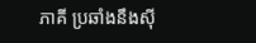ភាគី ប្រឆាំងនឹងស៊ី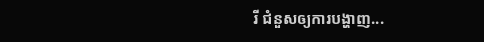រី ជំនួសឲ្យការបង្ហាញ...